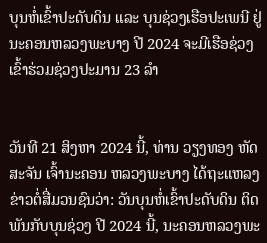ບຸນຫໍ່ເຂົ້າປະດັບດິນ ແລະ ບຸນຊ່ວງເຮືອປະເພນີ ຢູ່ນະຄອນຫລວງພະບາງ ປີ 2024 ຈະມີເຮືອຊ່ວງເຂົ້າຮ່ວມຊ່ວງປະມານ 23 ລໍາ


ວັນທີ 21 ສິງຫາ 2024 ນີ້, ທ່ານ ວຽງທອງ ຫັດສະຈັນ ເຈົ້ານະຄອນ ຫລວງພະບາງ ໄດ້ຖະແຫລງຂ່າວຕໍ່ສື່ມວນຊົນວ່າ: ວັນບຸນຫໍ່ເຂົ້າປະດັບດິນ ຕິດພັນກັບບຸນຊ່ວງ ປີ 2024 ນີ້, ນະຄອນຫລວງພະ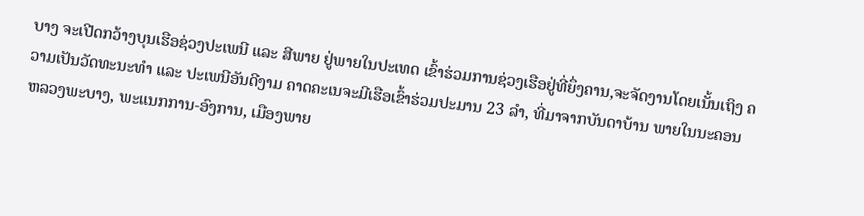ບາງ ຈະເປີດກວ້າງບຸນເຮືອຊ່ວງປະເພນີ ແລະ ສີພາຍ ຢູ່ພາຍໃນປະເທດ ເຂົ້າຮ່ວມການຊ່ວງເຮືອຢູ່ທີ່ຍຶ່ງຄານ,ຈະຈັດງານໂດຍເນັ້ນເຖິງ ຄວາມເປັນວັດທະນະທຳ ແລະ ປະເພນີອັນດີງາມ ຄາດຄະເນຈະມີເຮືອເຂົ້າຮ່ວມປະມານ 23 ລໍາ, ທີ່ມາຈາກບັນດາບ້ານ ພາຍໃນນະຄອນຫລວງພະບາງ, ພະແນກການ-ອົງການ, ເມືອງພາຍ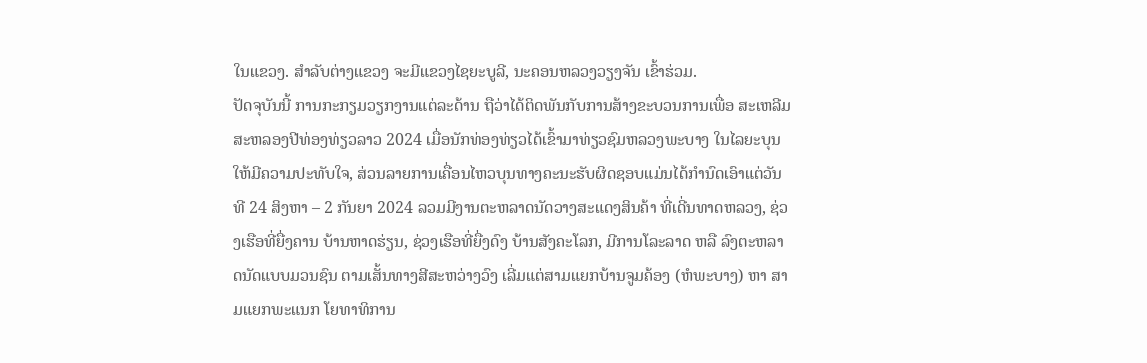ໃນແຂວງ. ສຳລັບຕ່າງແຂວງ ຈະມີແຂວງໄຊຍະບູລີ, ນະຄອນຫລວງວຽງຈັນ ເຂົ້າຮ່ວມ.
ປັດຈຸບັນນີ້ ການກະກຽມວຽກງານແຕ່ລະດ້ານ ຖືວ່າໄດ້ຕິດພັນກັບການສ້າງຂະບວນການເພື່ອ ສະເຫລີມສະຫລອງປີທ່ອງທ່ຽວລາວ 2024 ເມື່ອນັກທ່ອງທ່ຽວໄດ້ເຂົ້າມາທ່ຽວຊົມຫລວງພະບາງ ໃນໄລຍະບຸນໃຫ້ມີຄວາມປະທັບໃຈ, ສ່ວນລາຍການເຄື່ອນໄຫວບຸນທາງຄະນະຮັບຜິດຊອບແມ່ນໄດ້ກຳນົດເອົາແຕ່ວັນທີ 24 ສິງຫາ – 2 ກັນຍາ 2024 ລວມມີງານຕະຫລາດນັດວາງສະແດງສິນຄ້າ ທີ່ເດີ່ນທາດຫລວງ, ຊ່ວງເຮືອທີ່ຍື່ງຄານ ບ້ານຫາດຮ່ຽນ, ຊ່ວງເຮືອທີ່ຍື່ງດົງ ບ້ານສັງຄະໂລກ, ມີການໂລະລາດ ຫລື ລົງຕະຫລາດນັດແບບມວນຊົນ ຕາມເສັ້ນທາງສີສະຫວ່າງວົງ ເລີ່ມແຕ່ສາມແຍກບ້ານຈູມຄ້ອງ (ຫໍພະບາງ) ຫາ ສາມແຍກພະແນກ ໂຍທາທິການ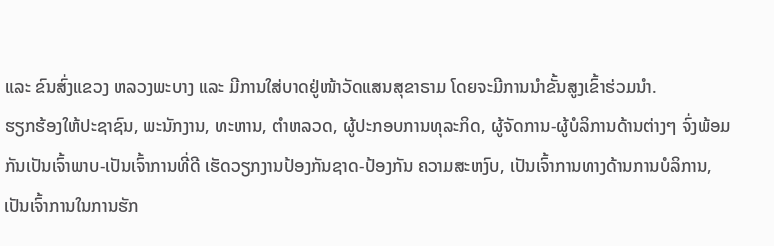ແລະ ຂົນສົ່ງແຂວງ ຫລວງພະບາງ ແລະ ມີການໃສ່ບາດຢູ່ໜ້າວັດແສນສຸຂາຣາມ ໂດຍຈະມີການນຳຂັ້ນສູງເຂົ້າຮ່ວມນຳ.
ຮຽກຮ້ອງໃຫ້ປະຊາຊົນ, ພະນັກງານ, ທະຫານ, ຕຳຫລວດ, ຜູ້ປະກອບການທຸລະກິດ, ຜູ້ຈັດການ-ຜູ້ບໍລິການດ້ານຕ່າງໆ ຈົ່ງພ້ອມກັນເປັນເຈົ້າພາບ-ເປັນເຈົ້າການທີ່ດີ ເຮັດວຽກງານປ້ອງກັນຊາດ-ປ້ອງກັນ ຄວາມສະຫງົບ, ເປັນເຈົ້າການທາງດ້ານການບໍລິການ, ເປັນເຈົ້າການໃນການຮັກ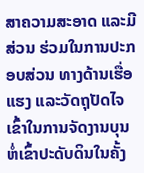ສາຄວາມສະອາດ ແລະມີສ່ວນ ຮ່ວມໃນການປະກອບສ່ວນ ທາງດ້ານເຮື່ອແຮງ ແລະວັດຖຸປັດໄຈ ເຂົ້າໃນການຈັດງານບຸນຫໍ່ເຂົ້າປະດັບດິນໃນຄັ້ງ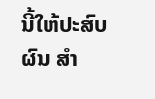ນີ້ໃຫ້ປະສົບຜົນ ສຳ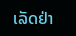ເລັດຢ່າ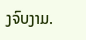ງຈົບງາມ.